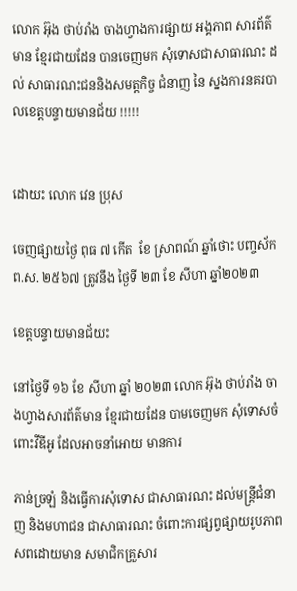លោក អ៊ុង ថាប់រាំង ចាងហ្វាងការផ្សាយ អង្គភាព សារព័ត៌មាន ខ្មែរជាយដែន បានចេញមក សុំទោសជាសាធារណះ ដល់ សាធារណះជននិងសមត្តកិច្ច ជំនាញ នៃ ស្នងការនគរបាលខេត្តបន្ទាយមានជ័យ !!!!!


ដោយះ លោក វេន ប្រុស

ចេញផ្សាយថ្ងៃ ពុធ ៧ កើត  ខែ ស្រាពណ៍ ឆ្នាំថោះ បញ្ចស័ក ព.ស. ២៥៦៧ ត្រូវនឹង ថ្ងៃទី ២៣ ខែ សីហា ឆ្នាំ២០២៣

ខេត្តបន្ទាយមានជ័យះ

នៅថ្ងៃទី ១៦ ខែ សីហា ឆ្នាំ ២០២៣ លោក អ៊ុង ថាប់រាំង ចាងហ្វាងសារព័ត៌មាន ខ្មែរជាយដែន បាមចេញមក សុំទោសចំពោះវីឌីអូ ដែលអាចនាំអោយ មានការ

ភាន់ច្រឡំ និងធ្វើការសុំទោស ជាសាធារណះ ដល់មន្ត្រីជំនាញ និងមហាជន ជាសាធារណះ ចំពោះការផ្សព្វផ្សាយរូបភាពសពដោយមាន សមាជិកគ្រួសារ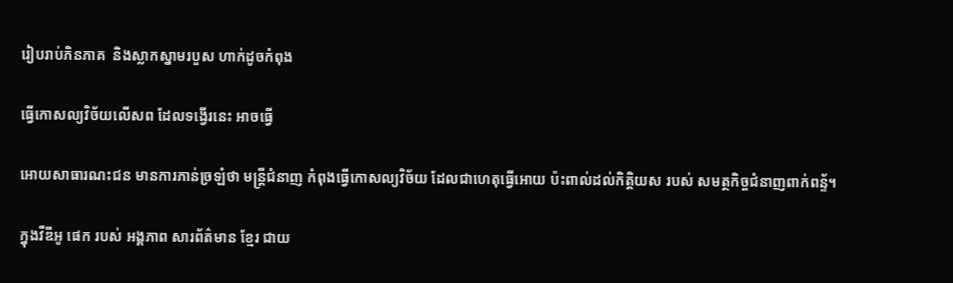រៀបរាប់ភិនភាគ  និងស្លាកស្នាមរបួស ហាក់ដូចកំពុង

ធ្វើកោសល្យវិច័យលើសព ដែលទង្វើរនេះ អាចធ្វើ

អោយសាធារណះជន មានការភាន់ច្រឡំថា មន្ត្រីជំនាញ កំពុងធ្វើកោសល្យវិច័យ ដែលជាហេតុធ្វើអោយ ប៉ះពាល់ដល់កិត្តិយស របស់ សមត្ថកិច្ចជំនាញពាក់ពន្ទ័។

ក្នុងវីឌីអូ ផេក របស់ អង្គភាព សារព័ត៌មាន ខ្មែរ ជាយ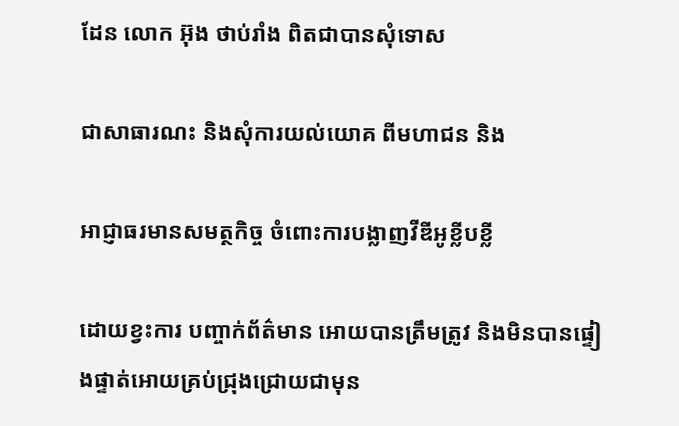ដែន លោក អ៊ុង ថាប់រាំង ពិតជាបានសុំទោស

ជាសាធារណះ និងសុំការយល់យោគ ពីមហាជន និង

អាជ្ញាធរមានសមត្ថកិច្ច ចំពោះការបង្លាញវីឌីអូខ្លីបខ្លី

ដោយខ្វះការ បញ្ចាក់ព័ត៌មាន អោយបានត្រឹមត្រូវ និងមិនបានផ្ទៀងផ្ទាត់អោយគ្រប់ជ្រុងជ្រោយជាមុន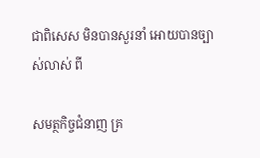ជាពិសេស មិនបានសួរនាំ អោយបានច្បាស់លាស់ ពី

សមត្ថកិច្ចជំនាញ គ្រ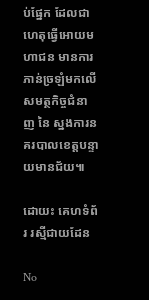ប់ផ្នែក ដែលជាហេតុធ្វើអោយមហាជន មានការភាន់ច្រឡំមកលើ សមត្ថកិច្ចជំនាញ នៃ ស្នងការនគរបាលខេត្តបន្ទាយមានជ័យ៕

ដោយះ គេហទំព័រ រស្មីជាយដែន

No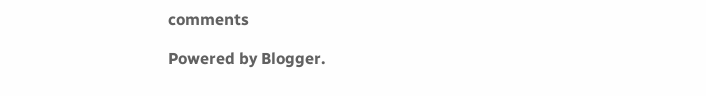comments

Powered by Blogger.